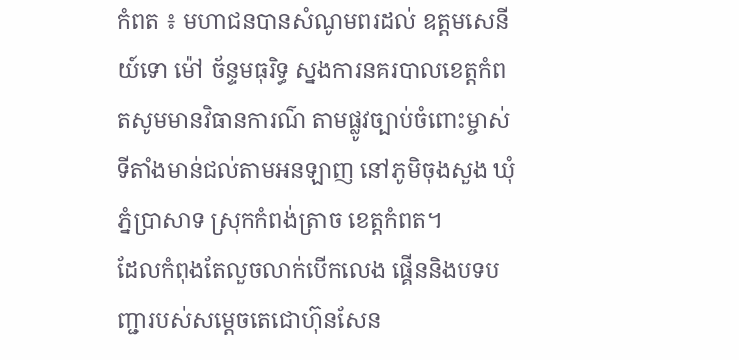កំពត ៖ មហាជនបានសំណូមពរដល់ ឧត្តមសេនីយ៍ទោ ម៉ៅ ច័ន្ទមធុរិទ្ធ ស្នងការនគរបាលខេត្តកំពតសូមមានវិធានការណ៌ តាមផ្លូវច្បាប់ចំពោះម្ចាស់ទីតាំងមាន់ជល់តាមអនឡាញ នៅភូមិចុងសួង ឃុំភ្នំប្រាសាទ ស្រុកកំពង់ត្រាច ខេត្តកំពត។
ដែលកំពុងតែលួចលាក់បើកលេង ផ្គើននិងបទបញ្ជារបស់សម្តេចតេជោហ៊ុនសែន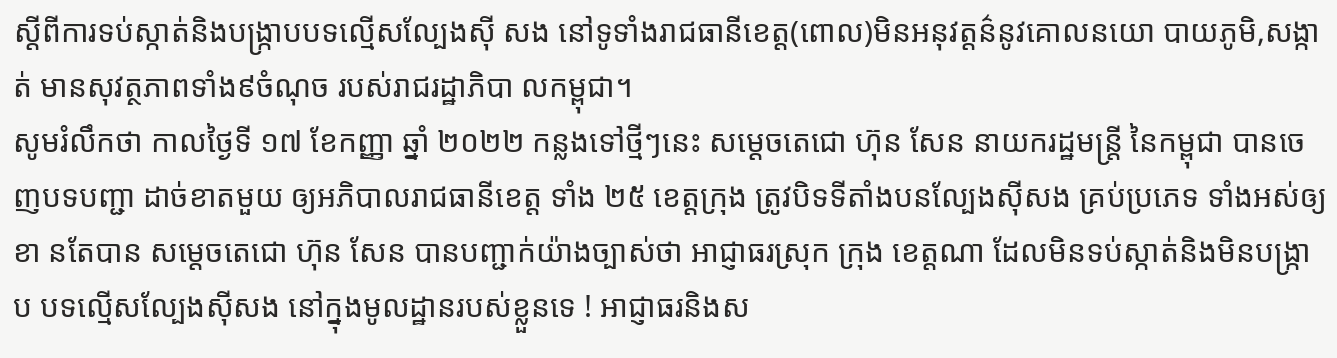ស្តីពីការទប់ស្កាត់និងបង្រ្កាបបទល្មើសល្បែងស៊ី សង នៅទូទាំងរាជធានីខេត្ត(ពោល)មិនអនុវត្តន៌នូវគោលនយោ បាយភូមិ,សង្កាត់ មានសុវត្ថភាពទាំង៩ចំណុច របស់រាជរដ្ឋាភិបា លកម្ពុជា។
សូមរំលឹកថា កាលថ្ងៃទី ១៧ ខែកញ្ញា ឆ្នាំ ២០២២ កន្លងទៅថ្មីៗនេះ សម្ដេចតេជោ ហ៊ុន សែន នាយករដ្ឋមន្ត្រី នៃកម្ពុជា បានចេញបទបញ្ជា ដាច់ខាតមួយ ឲ្យអភិបាលរាជធានីខេត្ត ទាំង ២៥ ខេត្តក្រុង ត្រូវបិទទីតាំងបនល្បែងសុីសង គ្រប់ប្រភេទ ទាំងអស់ឲ្យខា នតែបាន សម្តេចតេជោ ហ៊ុន សែន បានបញ្ជាក់យ៉ាងច្បាស់ថា អាជ្ញាធរស្រុក ក្រុង ខេត្តណា ដែលមិនទប់ស្កាត់និងមិនបង្ក្រាប បទល្មើសល្បែងស៊ីសង នៅក្នុងមូលដ្ឋានរបស់ខ្លួនទេ ! អាជ្ញាធរនិងស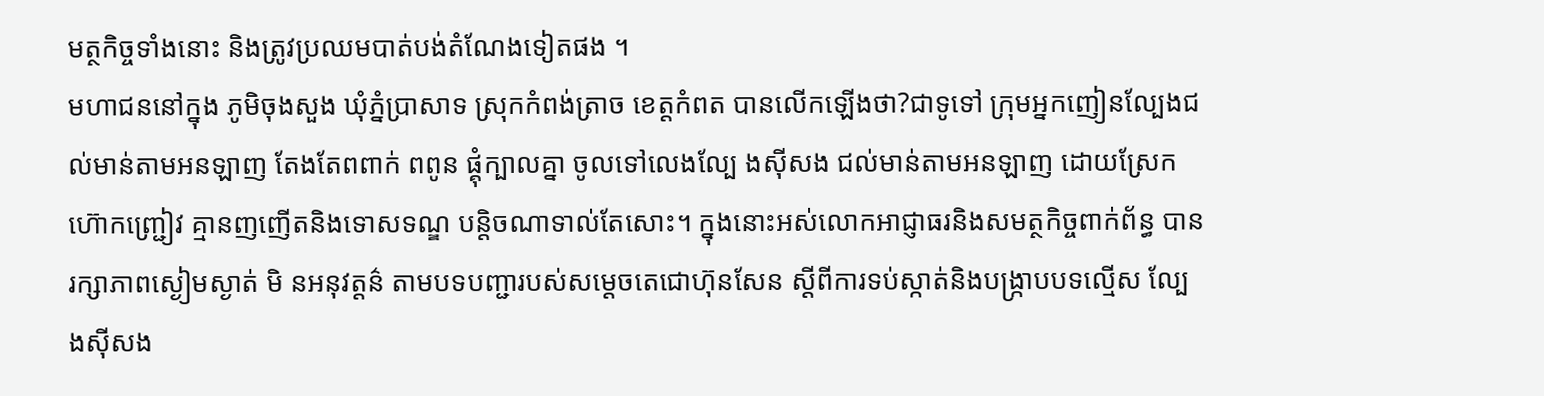មត្ថកិច្ចទាំងនោះ និងត្រូវប្រឈមបាត់បង់តំណែងទៀតផង ។
មហាជននៅក្នុង ភូមិចុងសួង ឃុំភ្នំប្រាសាទ ស្រុកកំពង់ត្រាច ខេត្តកំពត បានលើកឡើងថា?ជាទូទៅ ក្រុមអ្នកញៀនល្បែងជល់មាន់តាមអនឡាញ តែងតែពពាក់ ពពូន ផ្គុំក្បាលគ្នា ចូលទៅលេងល្បែ ងស៊ីសង ជល់មាន់តាមអនឡាញ ដោយស្រែកហ៊ោកញ្ជ្រៀវ គ្មានញញើតនិងទោសទណ្ឌ បន្តិចណាទាល់តែសោះ។ ក្នុងនោះអស់លោកអាជ្ញាធរនិងសមត្ថកិច្ចពាក់ព័ន្ធ បានរក្សាភាពស្ងៀមស្ងាត់ មិ នអនុវត្តន៌ តាមបទបញ្ជារបស់សម្តេចតេជោហ៊ុនសែន ស្តីពីការទប់ស្កាត់និងបង្ក្រាបបទល្មើស ល្បែងស៊ីសង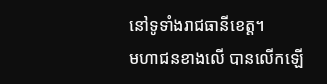នៅទូទាំងរាជធានីខេត្ត។
មហាជនខាងលើ បានលើកឡើ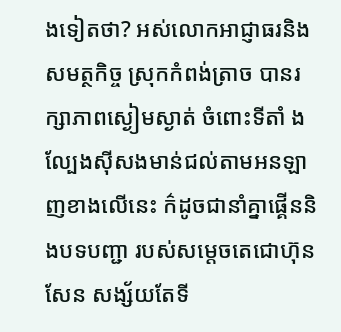ងទៀតថា? អស់លោកអាជ្ញាធរនិងសមត្ថកិច្ច ស្រុកកំពង់ត្រាច បានរក្សាភាពស្ងៀមស្ងាត់ ចំពោះទីតាំ ងល្បែងស៊ីសងមាន់ជល់តាមអនឡាញខាងលើនេះ ក៌ដូចជានាំគ្នាផ្គើននិងបទបញ្ជា របស់សម្តេចតេជោហ៊ុនសែន សង្ស័យតែទី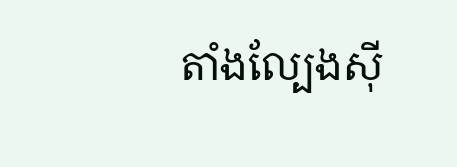តាំងល្បែងស៊ី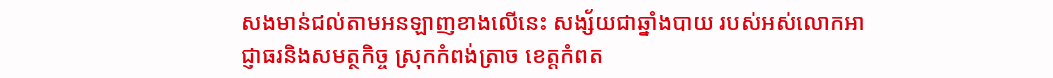សងមាន់ជល់តាមអនឡាញខាងលើនេះ សង្ស័យជាឆ្នាំងបាយ របស់អស់លោកអាជ្ញាធរនិងសមត្ថកិច្ច ស្រុកកំពង់ត្រាច ខេត្តកំពត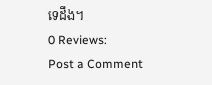ទេដឹង។
0 Reviews:
Post a Comment